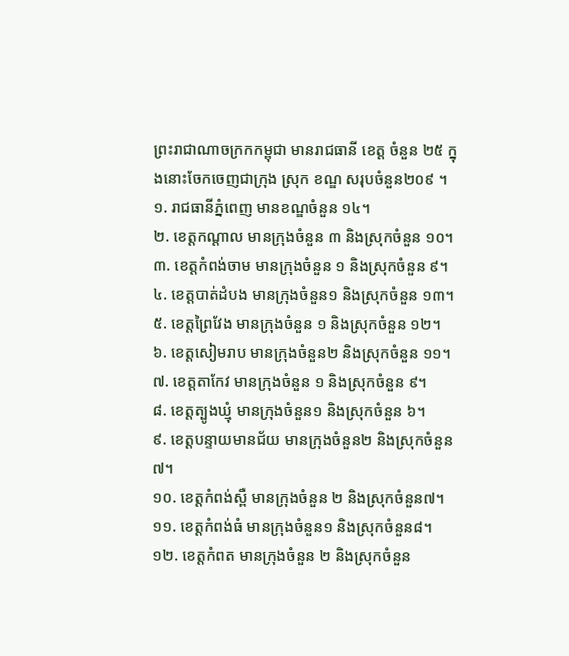ព្រះរាជាណាចក្រកកម្ពុជា មានរាជធានី ខេត្ត ចំនួន ២៥ ក្នុងនោះចែកចេញជាក្រុង ស្រុក ខណ្ឌ សរុបចំនួន២០៩ ។
១. រាជធានីភ្នំពេញ មានខណ្ឌចំនួន ១៤។
២. ខេត្តកណ្តាល មានក្រុងចំនួន ៣ និងស្រុកចំនួន ១០។
៣. ខេត្តកំពង់ចាម មានក្រុងចំនួន ១ និងស្រុកចំនួន ៩។
៤. ខេត្តបាត់ដំបង មានក្រុងចំនួន១ និងស្រុកចំនួន ១៣។
៥. ខេត្តព្រៃវែង មានក្រុងចំនួន ១ និងស្រុកចំនួន ១២។
៦. ខេត្តសៀមរាប មានក្រុងចំនួន២ និងស្រុកចំនួន ១១។
៧. ខេត្តតាកែវ មានក្រុងចំនួន ១ និងស្រុកចំនួន ៩។
៨. ខេត្តត្បូងឃ្មុំ មានក្រុងចំនួន១ និងស្រុកចំនួន ៦។
៩. ខេត្តបន្ទាយមានជ័យ មានក្រុងចំនួន២ និងស្រុកចំនួន ៧។
១០. ខេត្តកំពង់ស្ពឺ មានក្រុងចំនួន ២ និងស្រុកចំនួន៧។
១១. ខេត្តកំពង់ធំ មានក្រុងចំនួន១ និងស្រុកចំនួន៨។
១២. ខេត្តកំពត មានក្រុងចំនួន ២ និងស្រុកចំនួន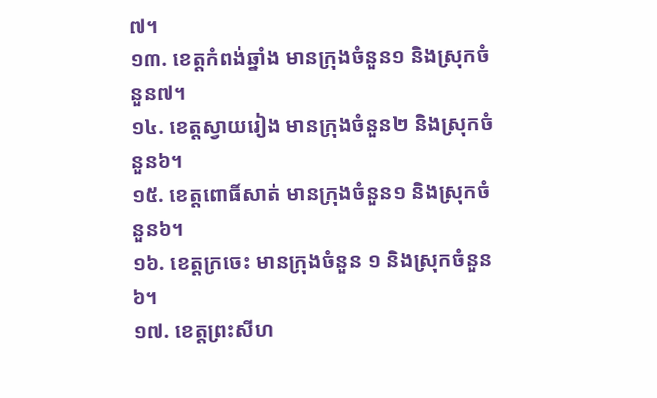៧។
១៣. ខេត្តកំពង់ឆ្នាំង មានក្រុងចំនួន១ និងស្រុកចំនួន៧។
១៤. ខេត្តស្វាយរៀង មានក្រុងចំនួន២ និងស្រុកចំនួន៦។
១៥. ខេត្តពោធិ៍សាត់ មានក្រុងចំនួន១ និងស្រុកចំនួន៦។
១៦. ខេត្តក្រចេះ មានក្រុងចំនួន ១ និងស្រុកចំនួន ៦។
១៧. ខេត្តព្រះសីហ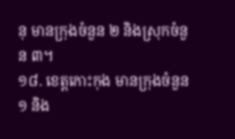នុ មានក្រុងចំនួន ២ និងស្រុកចំនួន ៣។
១៨. ខេត្តកោះកុង មានក្រុងចំនួន ១ និង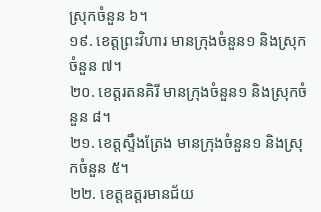ស្រុកចំនួន ៦។
១៩. ខេត្តព្រះវិហារ មានក្រុងចំនួន១ និងស្រុកចំនួន ៧។
២០. ខេត្តរតនគិរី មានក្រុងចំនួន១ និងស្រុកចំនួន ៨។
២១. ខេត្តស្ទឹងត្រែង មានក្រុងចំនួន១ និងស្រុកចំនួន ៥។
២២. ខេត្តឧត្តរមានជ័យ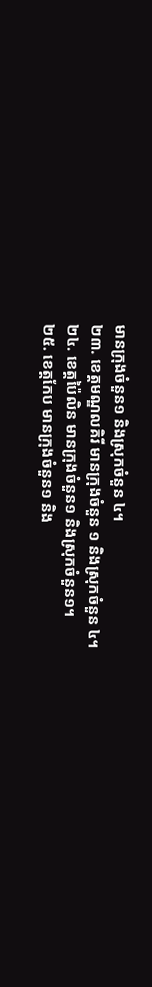មានក្រុងចំនួន១ និងស្រុកចំនួន ៤។
២៣. ខេត្តមណ្ឌលគិរី មានក្រុងចំនួន ១ និងស្រុកចំនួន ៤។
២៤. ខេត្តប៉ៃលិន មានក្រុងចំនួន១ និងស្រុកចំនួន១។
២៥. ខេត្តកែប មានក្រុងចំនួន១ និង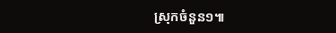ស្រុកចំនួន១៕